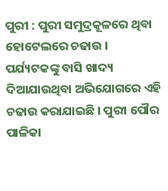ପୁରୀ : ପୁରୀ ସମୁଦ୍ରକୂଳରେ ଥିବା ହୋଟେଲରେ ଚଢାଉ । ପର୍ଯ୍ୟଟକଙ୍କୁ ବାସି ଖାଦ୍ୟ ଦିଆଯାଉଥିବା ଅଭିଯୋଗରେ ଏହି ଚଢାଉ କରାଯାଇଛି । ପୁରୀ ପୌର ପାଳିକା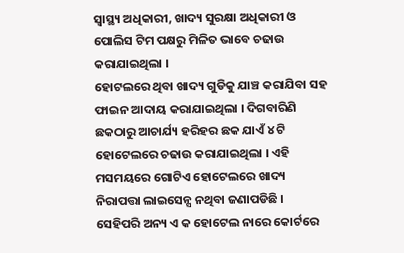ସ୍ୱାସ୍ଥ୍ୟ ଅଧିକାରୀ, ଖାଦ୍ୟ ସୁରକ୍ଷା ଅଧିକାରୀ ଓ ପୋଲିସ ଟିମ ପକ୍ଷରୁ ମିଳିତ ଭାବେ ଚଢାଉ କରାଯାଇଥିଲା ।
ହୋଟଲରେ ଥିବା ଖାଦ୍ୟ ଗୁଡିକୁ ଯାଞ୍ଚ କରାଯିବା ସହ ଫାଇନ ଆଦାୟ କରାଯାଇଥିଲା । ଦିଗବାରିଣି ଛକଠାରୁ ଆଚାର୍ଯ୍ୟ ହରିହର ଛକ ଯାଏଁ ୪ ଟି ହୋଟେଲରେ ଚଢାଉ କରାଯାଇଥିଲା । ଏହି ମସମୟରେ ଗୋଟିଏ ହୋଟେଲରେ ଖାଦ୍ୟ ନିରାପତ୍ତା ଲାଇସେନ୍ସ ନଥିବା ଜଣାପଡିଛି । ସେହିପରି ଅନ୍ୟ ଏ କ ହୋଟେଲ ନାରେ କୋର୍ଟରେ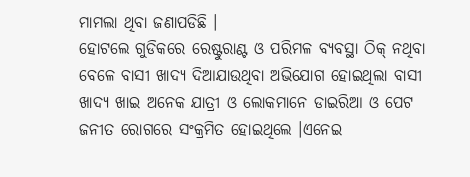ମାମଲା ଥିବା ଜଣାପଡିଛି ।
ହୋଟଲେ ଗୁଡିକରେ ରେଷ୍ଟୁରାଣ୍ଟ ଓ ପରିମଳ ବ୍ୟବସ୍ଥା ଠିକ୍ ନଥିବା ବେଳେ ବାସୀ ଖାଦ୍ୟ ଦିଆଯାଉଥିବା ଅଭିଯୋଗ ହୋଇଥିଲା ବାସୀ ଖାଦ୍ୟ ଖାଇ ଅନେକ ଯାତ୍ରୀ ଓ ଲୋକମାନେ ଡାଇରିଆ ଓ ପେଟ ଜନୀତ ରୋଗରେ ସଂକ୍ରମିତ ହୋଇଥିଲେ ।ଏନେଇ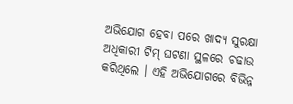ଅଭିଯୋଗ ହେବା ପରେ ଖାଦ୍ୟ ସୁରକ୍ଷା ଅଧିକାରୀ ଟିମ୍ ଘଟଣା ସ୍ଥଳରେ ଚଢାଉ କରିଥିଲେ । ଏହି ଅଭିଯୋଗରେ ବିଭିନ୍ନ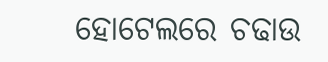ହୋଟେଲରେ ଚଢାଉ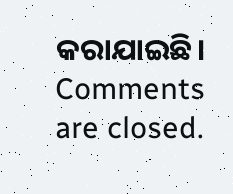କରାଯାଇଛି।
Comments are closed.